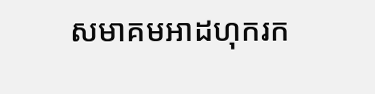សមាគមអាដហុករក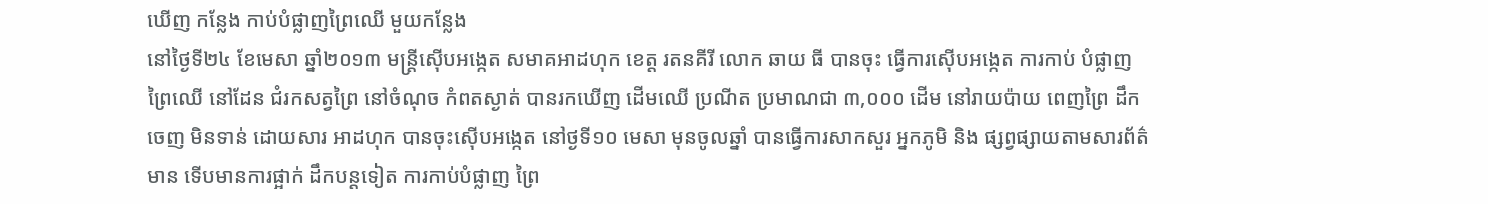ឃើញ កន្លែង កាប់បំផ្លាញព្រៃឈើ មួយកន្លែង
នៅថ្ងៃទី២៤ ខែមេសា ឆ្នាំ២០១៣ មន្រ្តីស៊ើបអង្កេត សមាគអាដហុក ខេត្ត រតនគីរី លោក ឆាយ ធី បានចុះ ធ្វើការស៊ើបអង្កេត ការកាប់ បំផ្លាញ ព្រៃឈើ នៅដែន ជំរកសត្វព្រៃ នៅចំណុច កំពតស្ងាត់ បានរកឃើញ ដើមឈើ ប្រណីត ប្រមាណជា ៣,០០០ ដើម នៅរាយប៉ាយ ពេញព្រៃ ដឹកចេញ មិនទាន់ ដោយសារ អាដហុក បានចុះស៊ើបអង្កេត នៅថ្ងទី១០ មេសា មុនចូលឆ្នាំ បានធ្វើការសាកសួរ អ្នកភូមិ និង ផ្សព្វផ្សាយតាមសារព័ត៌មាន ទើបមានការផ្អាក់ ដឹកបន្តទៀត ការកាប់បំផ្លាញ ព្រៃ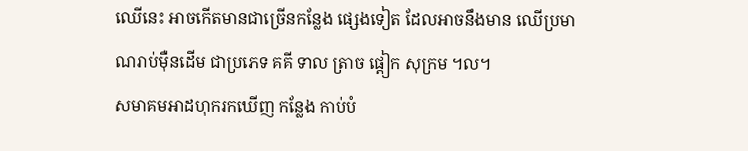ឈើនេះ អាចកើតមានជាច្រើនកន្លែង ផ្សេងទៀត ដែលអាចនឹងមាន ឈើប្រមាណរាប់ម៉ឺនដើម ជាប្រភេទ គគី ទាល ត្រាច ផ្តៀក សុក្រម ។ល។
សមាគមអាដហុករកឃើញ កន្លែង កាប់បំ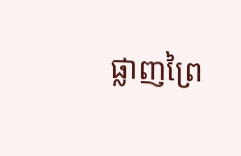ផ្លាញព្រៃ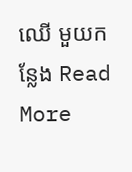ឈើ មួយកន្លែង Read More